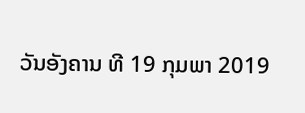ວັນອັງຄານ ທີ 19 ກຸມພາ 2019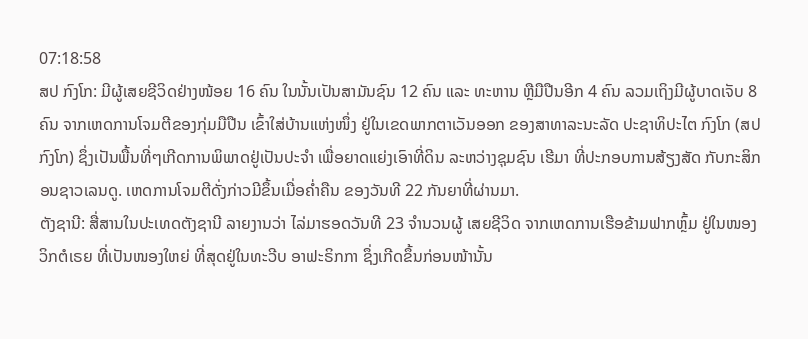07:18:58
ສປ ກົງໂກ: ມີຜູ້ເສຍຊີວິດຢ່າງໜ້ອຍ 16 ຄົນ ໃນນັ້ນເປັນສາມັນຊົນ 12 ຄົນ ແລະ ທະຫານ ຫຼືມືປືນອີກ 4 ຄົນ ລວມເຖິງມີຜູ້ບາດເຈັບ 8 ຄົນ ຈາກເຫດການໂຈມຕີຂອງກຸ່ມມືປືນ ເຂົ້າໃສ່ບ້ານແຫ່ງໜຶ່ງ ຢູ່ໃນເຂດພາກຕາເວັນອອກ ຂອງສາທາລະນະລັດ ປະຊາທິປະໄຕ ກົງໂກ (ສປ ກົງໂກ) ຊຶ່ງເປັນພື້ນທີ່ໆເກີດການພິພາດຢູ່ເປັນປະຈຳ ເພື່ອຍາດແຍ່ງເອົາທີ່ດິນ ລະຫວ່າງຊຸມຊົນ ເຮີມາ ທີ່ປະກອບການສ້ຽງສັດ ກັບກະສິກອນຊາວເລນດູ. ເຫດການໂຈມຕີດັ່ງກ່າວມີຂຶ້ນເມື່ອຄ່ຳຄືນ ຂອງວັນທີ 22 ກັນຍາທີ່ຜ່ານມາ.
ຕັງຊານີ: ສື່ສານໃນປະເທດຕັງຊານີ ລາຍງານວ່າ ໄລ່ມາຮອດວັນທີ 23 ຈຳນວນຜູ້ ເສຍຊີວິດ ຈາກເຫດການເຮືອຂ້າມຟາກຫຼົ້ມ ຢູ່ໃນໜອງ ວິກຕໍເຣຍ ທີ່ເປັນໜອງໃຫຍ່ ທີ່ສຸດຢູ່ໃນທະວີບ ອາຟະຣິກກາ ຊຶ່ງເກີດຂຶ້ນກ່ອນໜ້ານັ້ນ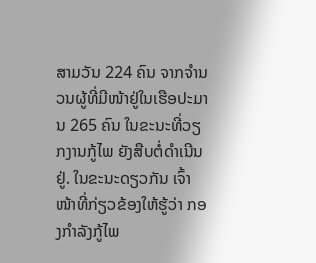ສາມວັນ 224 ຄົນ ຈາກຈຳນວນຜູ້ທີ່ມີໜ້າຢູ່ໃນເຮືອປະມານ 265 ຄົນ ໃນຂະນະທີ່ວຽກງານກູ້ໄພ ຍັງສືບຕໍ່ດຳເນີນຢູ່. ໃນຂະນະດຽວກັນ ເຈົ້າໜ້າທີ່ກ່ຽວຂ້ອງໃຫ້ຮູ້ວ່າ ກອງກຳລັງກູ້ໄພ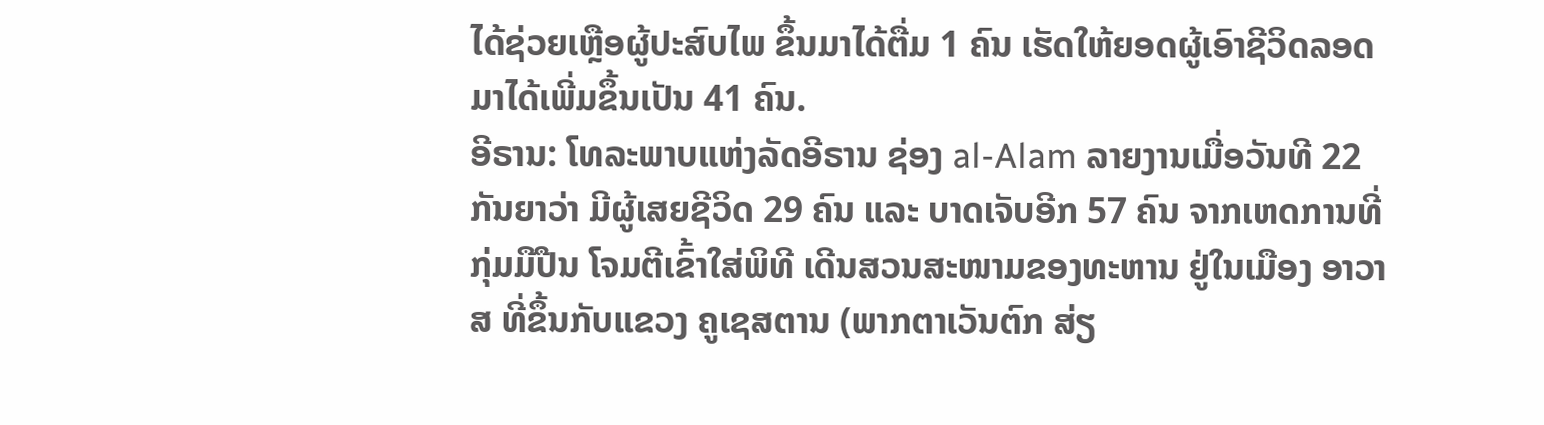ໄດ້ຊ່ວຍເຫຼືອຜູ້ປະສົບໄພ ຂຶ້ນມາໄດ້ຕື່ມ 1 ຄົນ ເຮັດໃຫ້ຍອດຜູ້ເອົາຊີວິດລອດມາໄດ້ເພີ່ມຂຶ້ນເປັນ 41 ຄົນ.
ອີຣານ: ໂທລະພາບແຫ່ງລັດອີຣານ ຊ່ອງ al-Alam ລາຍງານເມື່ອວັນທີ 22 ກັນຍາວ່າ ມີຜູ້ເສຍຊີວິດ 29 ຄົນ ແລະ ບາດເຈັບອີກ 57 ຄົນ ຈາກເຫດການທີ່ກຸ່ມມືປືນ ໂຈມຕີເຂົ້າໃສ່ພິທີ ເດີນສວນສະໜາມຂອງທະຫານ ຢູ່ໃນເມືອງ ອາວາສ ທີ່ຂຶ້ນກັບແຂວງ ຄູເຊສຕານ (ພາກຕາເວັນຕົກ ສ່ຽ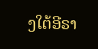ງໃຕ້ອີຣາ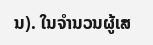ນ). ໃນຈຳນວນຜູ້ເສ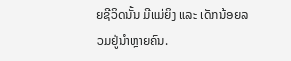ຍຊີວິດນັ້ນ ມີແມ່ຍິງ ແລະ ເດັກນ້ອຍລວມຢູ່ນຳຫຼາຍຄົນ.